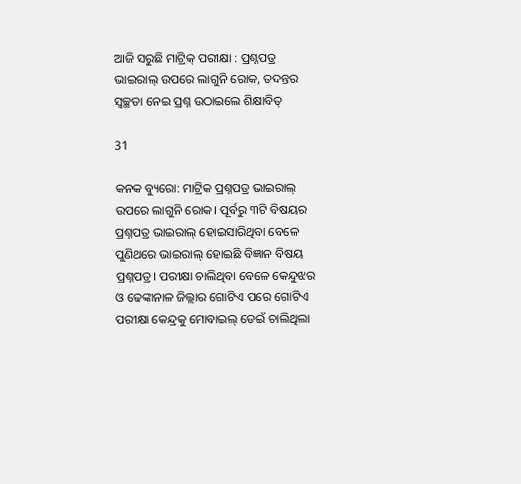ଆଜି ସରୁଛି ମାଟ୍ରିକ୍ ପରୀକ୍ଷା : ପ୍ରଶ୍ନପତ୍ର ଭାଇରାଲ୍ ଉପରେ ଲାଗୁନି ରୋକ, ତଦନ୍ତର ସ୍ୱଚ୍ଛତା ନେଇ ପ୍ରଶ୍ନ ଉଠାଇଲେ ଶିକ୍ଷାବିତ୍

31

କନକ ବ୍ୟୁରୋ: ମାଟ୍ରିକ ପ୍ରଶ୍ନପତ୍ର ଭାଇରାଲ୍ ଉପରେ ଲାଗୁନି ରୋକ। ପୂର୍ବରୁ ୩ଟି ବିଷୟର ପ୍ରଶ୍ନପତ୍ର ଭାଇରାଲ୍ ହୋଇସାରିଥିବା ବେଳେ ପୁଣିଥରେ ଭାଇରାଲ୍ ହୋଇଛି ବିଜ୍ଞାନ ବିଷୟ ପ୍ରଶ୍ନପତ୍ର। ପରୀକ୍ଷା ଚାଲିଥିବା ବେଳେ କେନ୍ଦୁଝର ଓ ଢେଙ୍କାନାଳ ଜିଲ୍ଲାର ଗୋଟିଏ ପରେ ଗୋଟିଏ ପରୀକ୍ଷା କେନ୍ଦ୍ରକୁ ମୋବାଇଲ୍ ଡେଇଁ ଚାଲିଥିଲା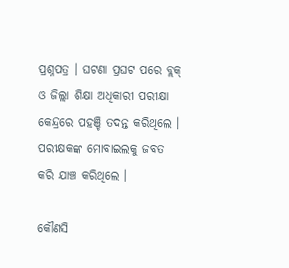ପ୍ରଶ୍ନପତ୍ର । ଘଟଣା ପ୍ରଘଟ ପରେ ବ୍ଲକ୍ ଓ ଜିଲ୍ଲା ଶିକ୍ଷା ଅଧିକାରୀ ପରୀକ୍ଷା କେନ୍ଦ୍ରରେ ପହଞ୍ଚି ତଦନ୍ତ କରିଥିଲେ । ପରୀକ୍ଷକଙ୍କ ମୋବାଇଲକୁ ଜବତ କରି ଯାଞ୍ଚ କରିଥିଲେ ।

କୌଣସି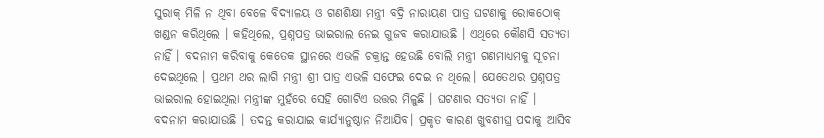ସୁରାକ୍ ମିଳି ନ ଥିବା ବେଳେ ବିଦ୍ୟାଳୟ ଓ ଗଣଶିକ୍ଷା ମନ୍ତ୍ରୀ ବଦ୍ରି ନାରାୟଣ ପାତ୍ର ଘଟଣାକୁ ରୋକଠୋକ୍ ଖଣ୍ଡନ କରିଥିଲେ । କହିଥିଲେ, ପ୍ରଶ୍ନପତ୍ର ଭାଇରାଲ ନେଇ ଗୁଜବ କରାଯାଉଛି । ଏଥିରେ କୌଣସି ସତ୍ୟତା ନାହିଁ । ବଦନାମ କରିବାକୁ କେତେକ ସ୍ଥାନରେ ଏଭଳି ଚକ୍ରାନ୍ତ ହେଉଛି ବୋଲି ମନ୍ତ୍ରୀ ଗଣମାଧ୍ୟମକୁ ସୂଚନା ଦେଇଥିଲେ । ପ୍ରଥମ ଥର ଲାଗି ମନ୍ତ୍ରୀ ଶ୍ରୀ ପାତ୍ର ଏଭଳି ସଫେଇ ଦେଇ ନ ଥିଲେ। ଯେତେଥର ପ୍ରଶ୍ନପତ୍ର ଭାଇରାଲ ହୋଇଥିଲା ମନ୍ତ୍ରୀଙ୍କ ମୁହଁରେ ସେହି ଗୋଟିଏ ଉତ୍ତର ମିଳୁଛି । ଘଟଣାର ସତ୍ୟତା ନାହିଁ । ବଦନାମ କରାଯାଉଛି । ତଦନ୍ତ କରାଯାଇ କାର୍ଯ୍ୟାନୁଷ୍ଠାନ ନିଆଯିବ। ପ୍ରକୃତ କାରଣ ଖୁବଶୀଘ୍ର ପଦାକୁ ଆସିବ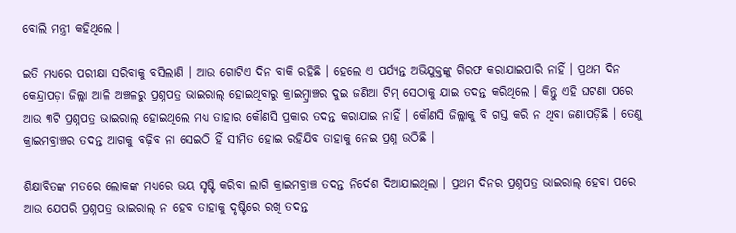ବୋଲି ମନ୍ତ୍ରୀ କହିଥିଲେ ।

ଇତି ମଧ୍ୟରେ ପରୀକ୍ଷା ସରିବାକୁ ବସିଲାଣି । ଆଉ ଗୋଟିଏ ଦିନ ବାକି ରହିଛି । ହେଲେ ଏ ପର୍ଯ୍ୟନ୍ତ ଅଭିଯୁକ୍ତଙ୍କୁ ଗିରଫ କରାଯାଇପାରି ନାହିଁ । ପ୍ରଥମ ଦିନ କେନ୍ଦ୍ରାପଡ଼ା ଜିଲ୍ଲା ଆଳି ଅଞ୍ଚଳରୁ ପ୍ରଶ୍ନପତ୍ର ଭାଇରାଲ୍ ହୋଇଥିବାରୁ କ୍ରାଇମ୍ବ୍ରାଞ୍ଚର ଦୁଇ ଜଣିଆ ଟିମ୍ ସେଠାକୁ ଯାଇ ତଦନ୍ତ କରିଥିଲେ । କିନ୍ତୁ ଏହି ଘଟଣା ପରେ ଆଉ ୩ଟି ପ୍ରଶ୍ନପତ୍ର ଭାଇରାଲ୍ ହୋଇଥିଲେ ମଧ୍ୟ ତାହାର କୌଣସି ପ୍ରକାର ତଦନ୍ତ କରାଯାଇ ନାହିଁ । କୌଣସି ଜିଲ୍ଲାକୁ ବି ଗସ୍ତ କରି ନ ଥିବା ଜଣାପଡ଼ିଛି । ତେଣୁ କ୍ରାଇମବ୍ରାଞ୍ଚର ତଦନ୍ତ ଆଗକୁ ବଢ଼ିବ ନା ସେଇଠି ହିଁ ସୀମିତ ହୋଇ ରହିଯିବ ତାହାକୁ ନେଇ ପ୍ରଶ୍ନ ଉଠିଛି ।

ଶିକ୍ଷାବିତଙ୍କ ମତରେ ଲୋକଙ୍କ ମଧ୍ୟରେ ଭୟ ସୃଷ୍ଟି କରିବା ଲାଗି କ୍ରାଇମବ୍ରାଞ୍ଚ ତଦନ୍ତ ନିର୍ଦେଶ ଦିଆଯାଇଥିଲା । ପ୍ରଥମ ଦିନର ପ୍ରଶ୍ନପତ୍ର ଭାଇରାଲ୍ ହେବା ପରେ ଆଉ ଯେପରି ପ୍ରଶ୍ନପତ୍ର ଭାଇରାଲ୍ ନ ହେବ ତାହାକୁ ଦୃଷ୍ଟିରେ ରଖି ତଦନ୍ତ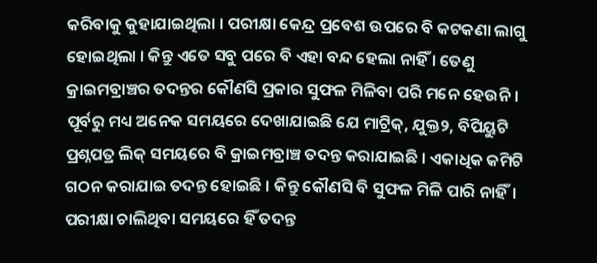କରିବାକୁ କୁହାଯାଇଥିଲା । ପରୀକ୍ଷା କେନ୍ଦ୍ର ପ୍ରବେଶ ଉପରେ ବି କଟକଣା ଲାଗୁ ହୋଇଥିଲା । କିନ୍ତୁ ଏତେ ସବୁ ପରେ ବି ଏହା ବନ୍ଦ ହେଲା ନାହିଁ । ତେଣୁ କ୍ରାଇମବ୍ରାଞ୍ଚର ତଦନ୍ତର କୌଣସି ପ୍ରକାର ସୁଫଳ ମିଳିବା ପରି ମନେ ହେଉନି । ପୂର୍ବରୁ ମଧ୍ୟ ଅନେକ ସମୟରେ ଦେଖାଯାଇଛି ଯେ ମାଟ୍ରିକ୍, ଯୁକ୍ତ୨, ବିପିୟୁଟି ପ୍ରଶ୍ନପତ୍ର ଲିକ୍ ସମୟରେ ବି କ୍ରାଇମବ୍ରାଞ୍ଚ ତଦନ୍ତ କରାଯାଇଛି । ଏକାଧିକ କମିଟି ଗଠନ କରାଯାଇ ତଦନ୍ତ ହୋଇଛି । କିନ୍ତୁ କୌଣସି ବି ସୁଫଳ ମିଳି ପାରି ନାହିଁ। ପରୀକ୍ଷା ଚାଲିଥିବା ସମୟରେ ହିଁ ତଦନ୍ତ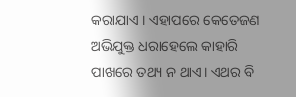କରାଯାଏ । ଏହାପରେ କେତେଜଣ ଅଭିଯୁକ୍ତ ଧରାହେଲେ କାହାରି ପାଖରେ ତଥ୍ୟ ନ ଥାଏ। ଏଥର ବି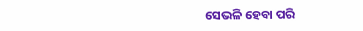ସେଭଳି ହେବା ପରି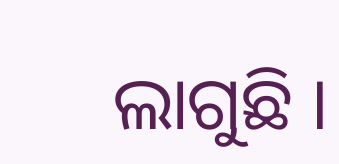ଲାଗୁଛି ।